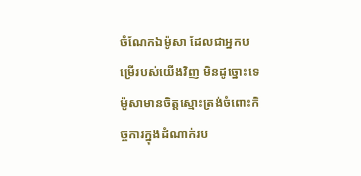ចំណែកឯម៉ូសា ដែលជាអ្នកបម្រើរបស់យើងវិញ មិនដូច្នោះទេ ម៉ូសាមានចិត្តស្មោះត្រង់ចំពោះកិច្ចការក្នុងដំណាក់រប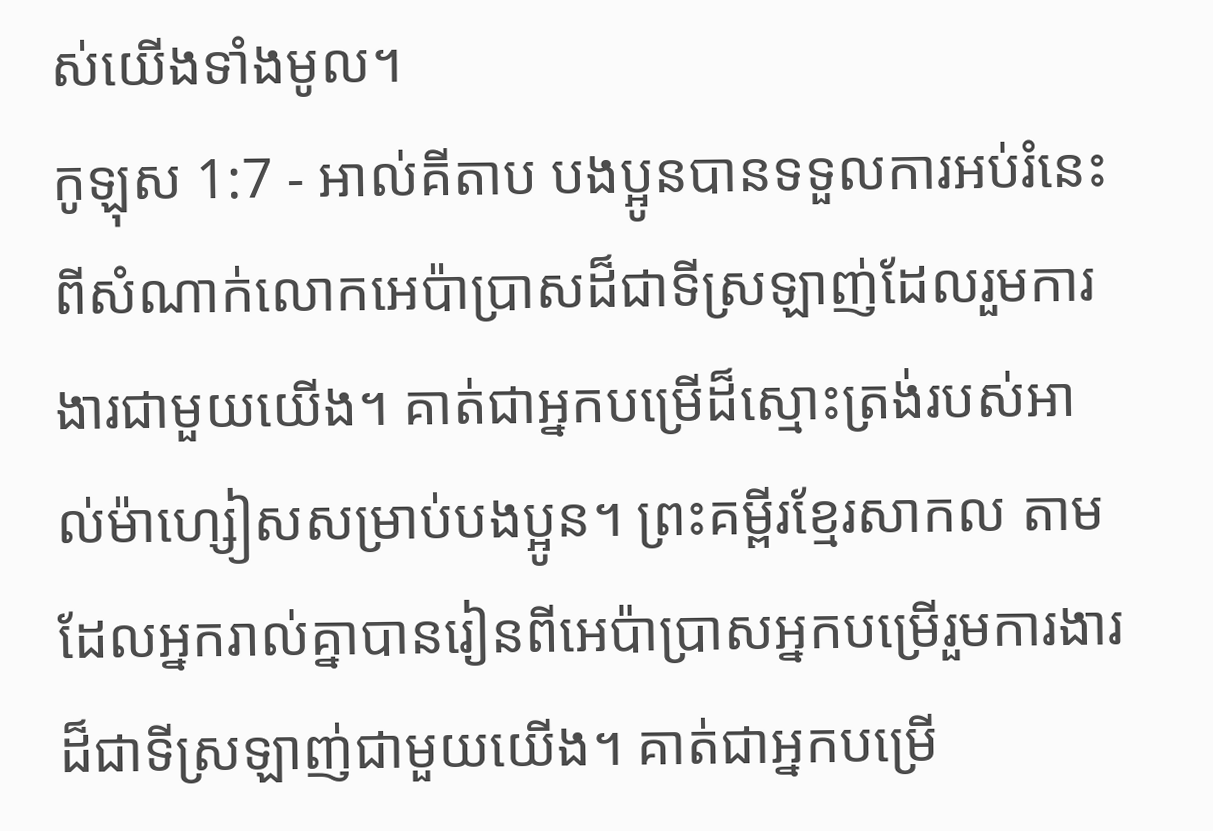ស់យើងទាំងមូល។
កូឡុស 1:7 - អាល់គីតាប បងប្អូនបានទទួលការអប់រំនេះ ពីសំណាក់លោកអេប៉ាប្រាសដ៏ជាទីស្រឡាញ់ដែលរួមការងារជាមួយយើង។ គាត់ជាអ្នកបម្រើដ៏ស្មោះត្រង់របស់អាល់ម៉ាហ្សៀសសម្រាប់បងប្អូន។ ព្រះគម្ពីរខ្មែរសាកល តាមដែលអ្នករាល់គ្នាបានរៀនពីអេប៉ាប្រាសអ្នកបម្រើរួមការងារដ៏ជាទីស្រឡាញ់ជាមួយយើង។ គាត់ជាអ្នកបម្រើ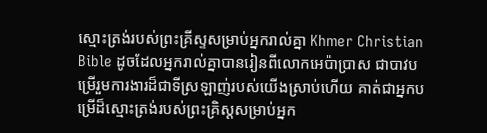ស្មោះត្រង់របស់ព្រះគ្រីស្ទសម្រាប់អ្នករាល់គ្នា Khmer Christian Bible ដូចដែលអ្នករាល់គ្នាបានរៀនពីលោកអេប៉ាប្រាស ជាបាវបម្រើរួមការងារដ៏ជាទីស្រឡាញ់របស់យើងស្រាប់ហើយ គាត់ជាអ្នកបម្រើដ៏ស្មោះត្រង់របស់ព្រះគ្រិស្ដសម្រាប់អ្នក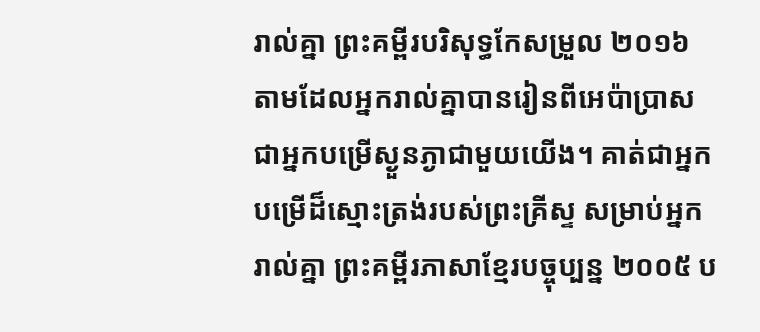រាល់គ្នា ព្រះគម្ពីរបរិសុទ្ធកែសម្រួល ២០១៦ តាមដែលអ្នករាល់គ្នាបានរៀនពីអេប៉ាប្រាស ជាអ្នកបម្រើស្ងួនភ្ងាជាមួយយើង។ គាត់ជាអ្នកបម្រើដ៏ស្មោះត្រង់របស់ព្រះគ្រីស្ទ សម្រាប់អ្នករាល់គ្នា ព្រះគម្ពីរភាសាខ្មែរបច្ចុប្បន្ន ២០០៥ ប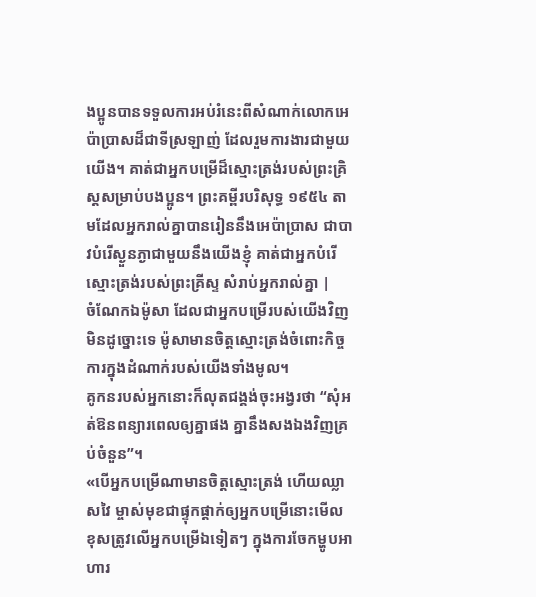ងប្អូនបានទទួលការអប់រំនេះពីសំណាក់លោកអេប៉ាប្រាសដ៏ជាទីស្រឡាញ់ ដែលរួមការងារជាមួយយើង។ គាត់ជាអ្នកបម្រើដ៏ស្មោះត្រង់របស់ព្រះគ្រិស្តសម្រាប់បងប្អូន។ ព្រះគម្ពីរបរិសុទ្ធ ១៩៥៤ តាមដែលអ្នករាល់គ្នាបានរៀននឹងអេប៉ាប្រាស ជាបាវបំរើស្ងួនភ្ងាជាមួយនឹងយើងខ្ញុំ គាត់ជាអ្នកបំរើស្មោះត្រង់របស់ព្រះគ្រីស្ទ សំរាប់អ្នករាល់គ្នា |
ចំណែកឯម៉ូសា ដែលជាអ្នកបម្រើរបស់យើងវិញ មិនដូច្នោះទេ ម៉ូសាមានចិត្តស្មោះត្រង់ចំពោះកិច្ចការក្នុងដំណាក់របស់យើងទាំងមូល។
គូកនរបស់អ្នកនោះក៏លុតជង្គង់ចុះអង្វរថា “សុំអត់ឱនពន្យារពេលឲ្យគ្នាផង គ្នានឹងសងឯងវិញគ្រប់ចំនួន”។
«បើអ្នកបម្រើណាមានចិត្ដស្មោះត្រង់ ហើយឈ្លាសវៃ ម្ចាស់មុខជាផ្ទុកផ្ដាក់ឲ្យអ្នកបម្រើនោះមើលខុសត្រូវលើអ្នកបម្រើឯទៀតៗ ក្នុងការចែកម្ហូបអាហារ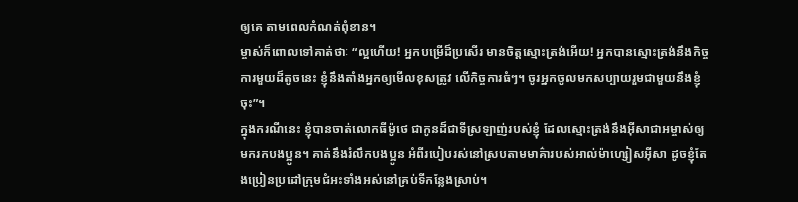ឲ្យគេ តាមពេលកំណត់ពុំខាន។
ម្ចាស់ក៏ពោលទៅគាត់ថាៈ “ល្អហើយ! អ្នកបម្រើដ៏ប្រសើរ មានចិត្ដស្មោះត្រង់អើយ! អ្នកបានស្មោះត្រង់នឹងកិច្ចការមួយដ៏តូចនេះ ខ្ញុំនឹងតាំងអ្នកឲ្យមើលខុសត្រូវ លើកិច្ចការធំៗ។ ចូរអ្នកចូលមកសប្បាយរួមជាមួយនឹងខ្ញុំចុះ”។
ក្នុងករណីនេះ ខ្ញុំបានចាត់លោកធីម៉ូថេ ជាកូនដ៏ជាទីស្រឡាញ់របស់ខ្ញុំ ដែលស្មោះត្រង់នឹងអ៊ីសាជាអម្ចាស់ឲ្យមករកបងប្អូន។ គាត់នឹងរំលឹកបងប្អូន អំពីរបៀបរស់នៅស្របតាមមាគ៌ារបស់អាល់ម៉ាហ្សៀសអ៊ីសា ដូចខ្ញុំតែងប្រៀនប្រដៅក្រុមជំអះទាំងអស់នៅគ្រប់ទីកន្លែងស្រាប់។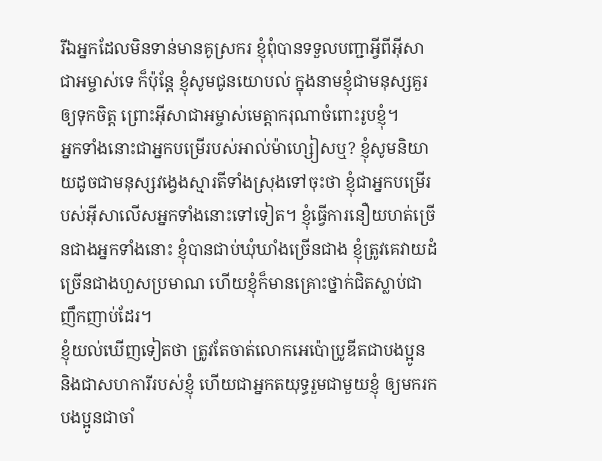រីឯអ្នកដែលមិនទាន់មានគូស្រករ ខ្ញុំពុំបានទទួលបញ្ជាអ្វីពីអ៊ីសាជាអម្ចាស់ទេ ក៏ប៉ុន្ដែ ខ្ញុំសូមជូនយោបល់ ក្នុងនាមខ្ញុំជាមនុស្សគួរឲ្យទុកចិត្ដ ព្រោះអ៊ីសាជាអម្ចាស់មេត្ដាករុណាចំពោះរូបខ្ញុំ។
អ្នកទាំងនោះជាអ្នកបម្រើរបស់អាល់ម៉ាហ្សៀសឬ? ខ្ញុំសូមនិយាយដូចជាមនុស្សវង្វេងស្មារតីទាំងស្រុងទៅចុះថា ខ្ញុំជាអ្នកបម្រើរបស់អ៊ីសាលើសអ្នកទាំងនោះទៅទៀត។ ខ្ញុំធ្វើការនឿយហត់ច្រើនជាងអ្នកទាំងនោះ ខ្ញុំបានជាប់ឃុំឃាំងច្រើនជាង ខ្ញុំត្រូវគេវាយដំច្រើនជាងហួសប្រមាណ ហើយខ្ញុំក៏មានគ្រោះថ្នាក់ជិតស្លាប់ជាញឹកញាប់ដែរ។
ខ្ញុំយល់ឃើញទៀតថា ត្រូវតែចាត់លោកអេប៉ោប្រូឌីតជាបងប្អូន និងជាសហការីរបស់ខ្ញុំ ហើយជាអ្នកតយុទ្ធរួមជាមួយខ្ញុំ ឲ្យមករកបងប្អូនជាចាំ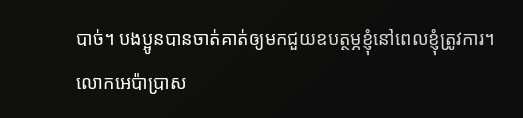បាច់។ បងប្អូនបានចាត់គាត់ឲ្យមកជួយឧបត្ថម្ភខ្ញុំនៅពេលខ្ញុំត្រូវការ។
លោកអេប៉ាប្រាស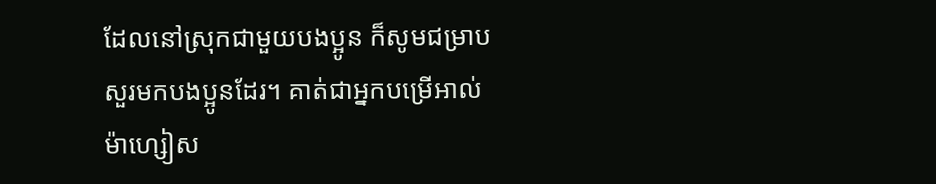ដែលនៅស្រុកជាមួយបងប្អូន ក៏សូមជម្រាបសួរមកបងប្អូនដែរ។ គាត់ជាអ្នកបម្រើអាល់ម៉ាហ្សៀស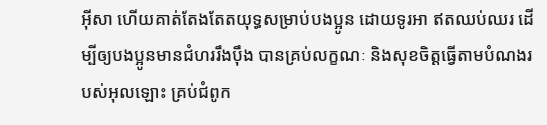អ៊ីសា ហើយគាត់តែងតែតយុទ្ធសម្រាប់បងប្អូន ដោយទូរអា ឥតឈប់ឈរ ដើម្បីឲ្យបងប្អូនមានជំហររឹងប៉ឹង បានគ្រប់លក្ខណៈ និងសុខចិត្ដធ្វើតាមបំណងរបស់អុលឡោះ គ្រប់ជំពូក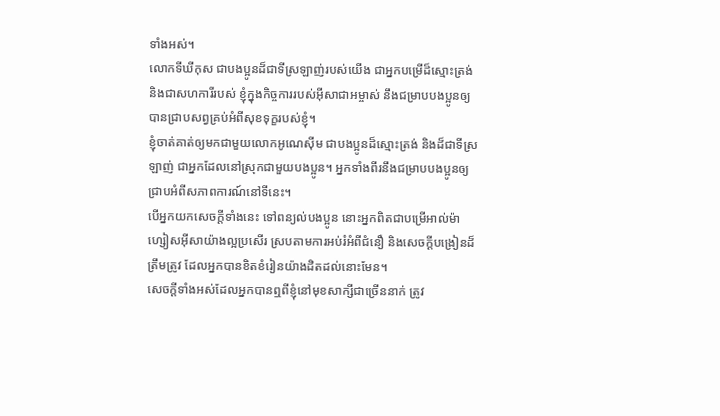ទាំងអស់។
លោកទីឃីកុស ជាបងប្អូនដ៏ជាទីស្រឡាញ់របស់យើង ជាអ្នកបម្រើដ៏ស្មោះត្រង់ និងជាសហការីរបស់ ខ្ញុំក្នុងកិច្ចការរបស់អ៊ីសាជាអម្ចាស់ នឹងជម្រាបបងប្អូនឲ្យបានជ្រាបសព្វគ្រប់អំពីសុខទុក្ខរបស់ខ្ញុំ។
ខ្ញុំចាត់គាត់ឲ្យមកជាមួយលោកអូណេស៊ីម ជាបងប្អូនដ៏ស្មោះត្រង់ និងដ៏ជាទីស្រឡាញ់ ជាអ្នកដែលនៅស្រុកជាមួយបងប្អូន។ អ្នកទាំងពីរនឹងជម្រាបបងប្អូនឲ្យជ្រាបអំពីសភាពការណ៍នៅទីនេះ។
បើអ្នកយកសេចក្ដីទាំងនេះ ទៅពន្យល់បងប្អូន នោះអ្នកពិតជាបម្រើអាល់ម៉ាហ្សៀសអ៊ីសាយ៉ាងល្អប្រសើរ ស្របតាមការអប់រំអំពីជំនឿ និងសេចក្ដីបង្រៀនដ៏ត្រឹមត្រូវ ដែលអ្នកបានខិតខំរៀនយ៉ាងដិតដល់នោះមែន។
សេចក្ដីទាំងអស់ដែលអ្នកបានឮពីខ្ញុំនៅមុខសាក្សីជាច្រើននាក់ ត្រូវ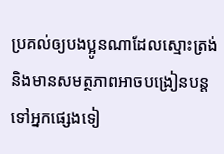ប្រគល់ឲ្យបងប្អូនណាដែលស្មោះត្រង់ និងមានសមត្ថភាពអាចបង្រៀនបន្ដទៅអ្នកផ្សេងទៀ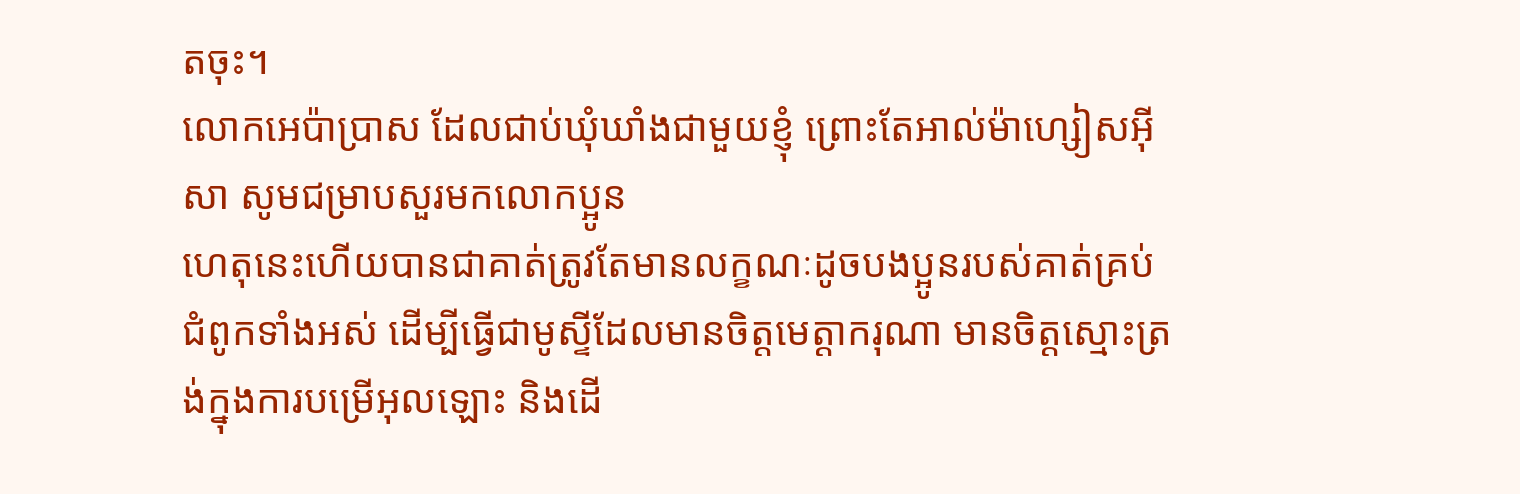តចុះ។
លោកអេប៉ាប្រាស ដែលជាប់ឃុំឃាំងជាមួយខ្ញុំ ព្រោះតែអាល់ម៉ាហ្សៀសអ៊ីសា សូមជម្រាបសួរមកលោកប្អូន
ហេតុនេះហើយបានជាគាត់ត្រូវតែមានលក្ខណៈដូចបងប្អូនរបស់គាត់គ្រប់ជំពូកទាំងអស់ ដើម្បីធ្វើជាមូស្ទីដែលមានចិត្ដមេត្ដាករុណា មានចិត្ដស្មោះត្រង់ក្នុងការបម្រើអុលឡោះ និងដើ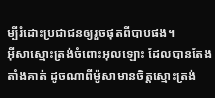ម្បីរំដោះប្រជាជនឲ្យរួចផុតពីបាបផង។
អ៊ីសាស្មោះត្រង់ចំពោះអុលឡោះ ដែលបានតែងតាំងគាត់ ដូចណាពីម៉ូសាមានចិត្ដស្មោះត្រង់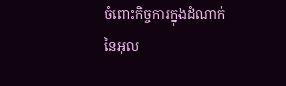ចំពោះកិច្ចការក្នុងដំណាក់នៃអុល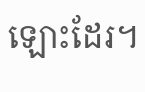ឡោះដែរ។